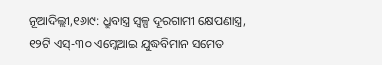ନୂଆଦିଲ୍ଲୀ,୧୬ା୯: ଧ୍ରୁବାସ୍ତ୍ର ସ୍ବଳ୍ପ ଦୂରଗାମୀ କ୍ଷେପଣାସ୍ତ୍ର, ୧୨ଟି ଏସ୍-୩୦ ଏମ୍କେଆଇ ଯୁଦ୍ଧବିମାନ ସମେତ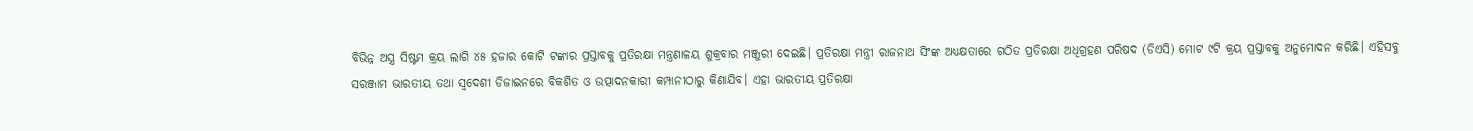ବିଭିନ୍ନ ଅସ୍ତ୍ର ସିଷ୍ଟମ କ୍ରୟ ଲାଗି ୪୫ ହଜାର କୋଟି ଟଙ୍କାର ପ୍ରସ୍ତାବକୁ ପ୍ରତିରକ୍ଷା ମନ୍ତ୍ରଣାଳୟ ଶୁକ୍ରବାର ମଞ୍ଜୁରୀ ଦେଇଛି। ପ୍ରତିରକ୍ଷା ମନ୍ତ୍ରୀ ରାଜନାଥ ସିଂଙ୍କ ଅଧ୍ୟକ୍ଷତାରେ ଗଠିତ ପ୍ରତିରକ୍ଷା ଅଧିଗ୍ରହଣ ପରିଷଦ (ଡିଏସି) ମୋଟ ୯ଟି କ୍ରୟ ପ୍ରସ୍ତାବକୁ ଅନୁମୋଦନ କରିଛି। ଏହିସବୁ ସରଞ୍ଜାମ ଭାରତୀୟ ତଥା ସ୍ବଦେଶୀ ଡିଜାଇନରେ ବିକଶିତ ଓ ଉତ୍ପାଦନକାରୀ କମ୍ପାନୀଠାରୁ କିଣାଯିବ। ଏହା ଭାରତୀୟ ପ୍ରତିରକ୍ଷା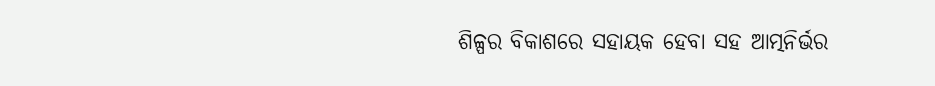ଶିଳ୍ପର ବିକାଶରେ ସହାୟକ ହେବା ସହ ଆତ୍ମନିର୍ଭର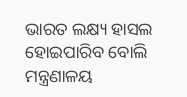ଭାରତ ଲକ୍ଷ୍ୟ ହାସଲ ହୋଇପାରିବ ବୋଲି ମନ୍ତ୍ରଣାଳୟ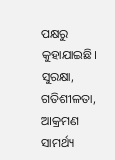ପକ୍ଷରୁ କୁହାଯାଇଛି। ସୁରକ୍ଷା, ଗତିଶୀଳତା, ଆକ୍ରମଣ ସାମର୍ଥ୍ୟ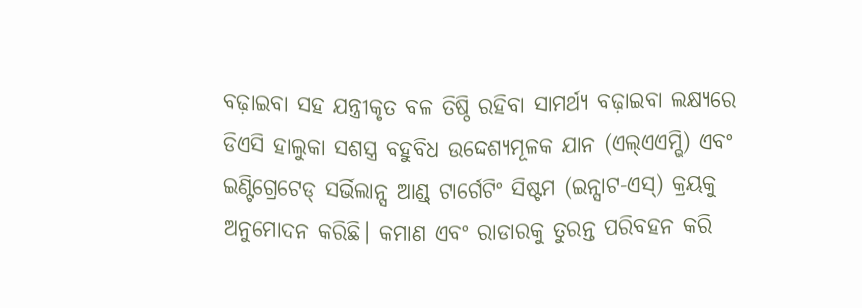ବଢ଼ାଇବା ସହ ଯନ୍ତ୍ରୀକୃତ ବଳ ତିଷ୍ଠି ରହିବା ସାମର୍ଥ୍ୟ ବଢ଼ାଇବା ଲକ୍ଷ୍ୟରେ ଡିଏସି ହାଲୁକା ସଶସ୍ତ୍ର ବହୁବିଧ ଉଦ୍ଦେଶ୍ୟମୂଳକ ଯାନ (ଏଲ୍ଏଏମ୍ଭି) ଏବଂ ଇଣ୍ଟିଗ୍ରେଟେଡ୍ ସର୍ଭିଲାନ୍ସ ଆଣ୍ଡ୍ ଟାର୍ଗେଟିଂ ସିଷ୍ଟମ (ଇନ୍ସାଟ-ଏସ୍) କ୍ରୟକୁ ଅନୁମୋଦନ କରିଛି। କମାଣ ଏବଂ ରାଡାରକୁ ତୁରନ୍ତ ପରିବହନ କରି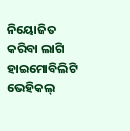ନିୟୋଜିତ କରିବା ଲାଗି ହାଇମୋବିଲିଟି ଭେହିକଲ୍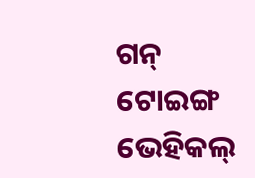ଗନ୍ ଟୋଇଙ୍ଗ ଭେହିକଲ୍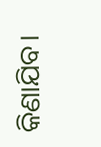କିଣାଯିବ।